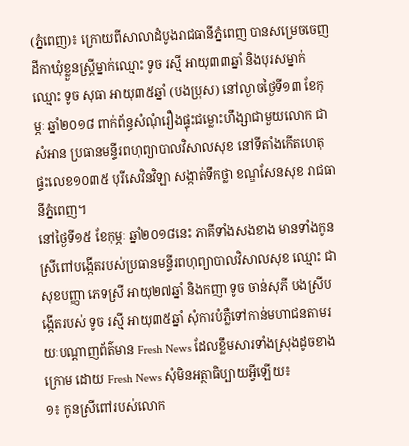(ភ្នំពេញ)៖ ក្រោយពីសាលាដំបូងរាជធានីភ្នំពេញ បានសម្រេចចេញដីកាឃុំខ្លួនស្រ្តីម្នាក់ឈ្មោះ ទូច រស្មី អាយុ៣៣ឆ្នាំ និងបុរសម្នាក់ឈ្មោះ ទូច សុធា អាយុ៣៥ឆ្នាំ (បងប្រុស) នៅល្ងាចថ្ងៃទី១៣ ខែកុម្ភៈ ឆ្នាំ២០១៨ ពាក់ព័ន្ធសំណុំរឿងផ្ទុះជម្លោះហឹង្សាជាមួយលោក ជា សំអាន ប្រធានមន្ទីរពហុព្យាបាលវិសាលសុខ នៅទីតាំងកើតហេតុផ្ទះលេខ១០៣៥ បុរីសេវិនវិឡា សង្កាត់ទឹកថ្លា ខណ្ឌសែនសុខ រាជធានីភ្នំពេញ។
នៅថ្ងៃទី១៥ ខែកុម្ភៈ ឆ្នាំ២០១៨នេះ ភាគីទាំងសងខាង មានទាំងកូនស្រីពៅបង្កើតរបស់ប្រធានមន្ទីរពហុព្យាបាលវិសាលសុខ ឈ្មោះ ជា សុខបញ្ញា ភេទស្រី អាយុ២៧ឆ្នាំ និងកញា ទូច ចាន់សុភី បងស្រីបង្កើតរបស់ ទូច រស្មី អាយុ៣៥ឆ្នាំ សុំការបំភ្លឺទៅកាន់មហាជនតាមរយៈបណ្តាញព័ត៌មាន Fresh News ដែលខ្លឹមសារទាំងស្រុងដូចខាងក្រោម ដោយ Fresh News សុំមិនអត្ថាធិប្បាយអ្វីឡើយ៖
១៖ កូនស្រីពៅរបស់លោក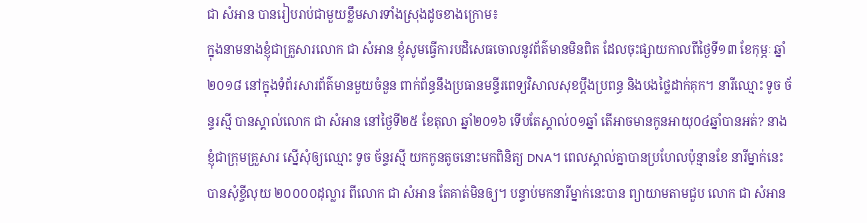ជា សំអាន បានរៀបរាប់ជាមួយខ្លឹមសារទាំងស្រុងដូចខាងក្រោម៖
ក្នុងនាមនាងខ្ញុំជាគ្រួសារលោក ជា សំអាន ខ្ញុំសូមធ្វើការបដិសេធចោលនូវព័ត៌មានមិនពិត ដែលចុះផ្សាយកាលពីថ្ងៃទី១៣ ខែកុម្ភៈ ឆ្នាំ២០១៨ នៅក្នុងទំព័រសារព័ត៌មានមួយចំនួន ពាក់ព័ន្ធនឹងប្រធានមន្ទីរពេទ្យវិសាលសុខប្ដឹងប្រពន្ធ និងបងថ្លៃដាក់គុក។ នារីឈ្មោះ ទូច ច័ន្ទរស្មី បានស្គាល់លោក ជា សំអាន នៅថ្ងៃទី២៥ ខែតុលា ឆ្នាំ២០១៦ ទើបតែស្គាល់០១ឆ្នាំ តើអាចមានកូនអាយុ០៤ឆ្នាំបានអត់? នាងខ្ញុំជាក្រុមគ្រួសារ ស្នើសុំឲ្យឈ្មោះ ទូច ច័ន្ទរស្មី យកកូនតូចនោះមកពិនិត្យ DNA។ ពេលស្គាល់គ្នាបានប្រហែលប៉ុន្មានខែ នារីម្នាក់នេះបានសុំខ្ចីលុយ ២០០០០ដុល្លារ ពីលោក ជា សំអាន តែគាត់មិនឲ្យ។ បន្ទាប់មកនារីម្នាក់នេះបាន ព្យាយាមតាមជួប លោក ជា សំអាន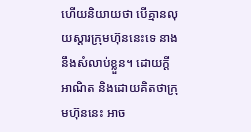ហើយនិយាយថា បើគ្មានលុយស្ដារក្រុមហ៊ុននេះទេ នាងនឹងសំលាប់ខ្លួន។ ដោយក្ដីអាណិត និងដោយគិតថាក្រុមហ៊ុននេះ អាច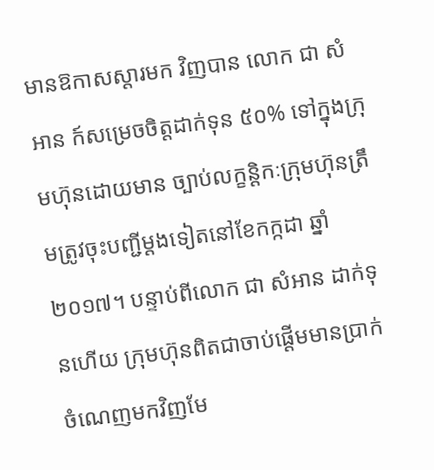មានឱកាសស្តារមក វិញបាន លោក ជា សំអាន ក៍សម្រេចចិត្តដាក់ទុន ៥០% ទៅក្នុងក្រុមហ៊ុនដោយមាន ច្បាប់លក្ខន្តិកៈក្រុមហ៊ុនត្រឹមត្រូវចុះបញ្ជីម្ដងទៀតនៅខែកក្កដា ឆ្នាំ២០១៧។ បន្ទាប់ពីលោក ជា សំអាន ដាក់ទុនហើយ ក្រុមហ៊ុនពិតជាចាប់ផ្ដើមមានប្រាក់ចំណេញមកវិញមែ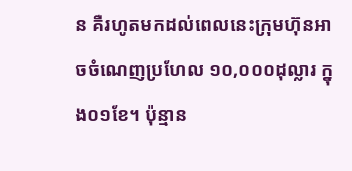ន គឺរហូតមកដល់ពេលនេះក្រុមហ៊ុនអាចចំណេញប្រហែល ១០,០០០ដុល្លារ ក្នុង០១ខែ។ ប៉ុន្មាន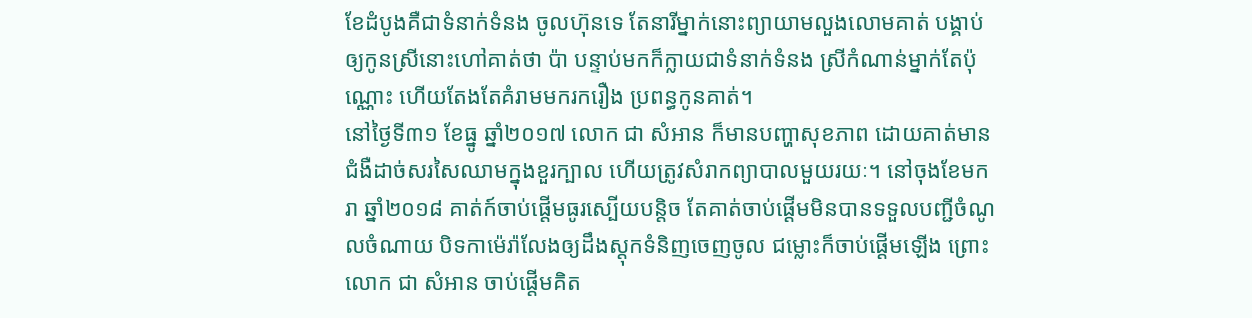ខែដំបូងគឺជាទំនាក់ទំនង ចូលហ៊ុនទេ តែនារីម្នាក់នោះព្យាយាមលួងលោមគាត់ បង្គាប់ឲ្យកូនស្រីនោះហៅគាត់ថា ប៉ា បន្ទាប់មកក៏ក្លាយជាទំនាក់ទំនង ស្រីកំណាន់ម្នាក់តែប៉ុណ្ណោះ ហើយតែងតែគំរាមមករករឿង ប្រពន្ធកូនគាត់។
នៅថ្ងៃទី៣១ ខែធ្នូ ឆ្នាំ២០១៧ លោក ជា សំអាន ក៏មានបញ្ហាសុខភាព ដោយគាត់មានជំងឺដាច់សរសៃឈាមក្នុងខួរក្បាល ហើយត្រូវសំរាកព្យាបាលមួយរយៈ។ នៅចុងខែមករា ឆ្នាំ២០១៨ គាត់ក៍ចាប់ផ្ដើមធូរស្បើយបន្តិច តែគាត់ចាប់ផ្ដើមមិនបានទទួលបញ្ជីចំណូលចំណាយ បិទកាម៉េរ៉ាលែងឲ្យដឹងស្តុកទំនិញចេញចូល ជម្លោះក៏ចាប់ផ្ដើមឡើង ព្រោះលោក ជា សំអាន ចាប់ផ្ដើមគិត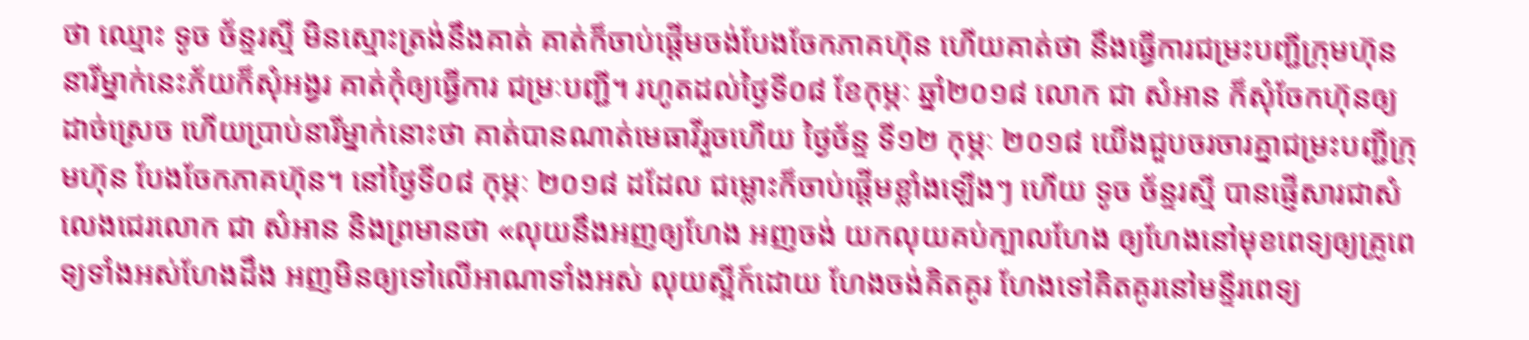ថា ឈ្មោះ ទូច ច័ន្ទរស្មី មិនស្មោះត្រង់នឹងគាត់ គាត់ក៏ចាប់ផ្ដើមចង់បែងចែកភាគហ៊ុន ហើយគាត់ថា នឹងធ្វើការជម្រះបញ្ជីក្រុមហ៊ុន នារីម្នាក់នេះភ័យក៏សុំអង្វរ គាត់កុំឲ្យធ្វើការ ជម្រៈបញ្ជី។ រហូតដល់ថ្ងៃទី០៨ ខែកុម្ភៈ ឆ្នាំ២០១៨ លោក ជា សំអាន ក៏សុំចែកហ៊ុនឲ្យដាច់ស្រេច ហើយប្រាប់នារីម្នាក់នោះថា គាត់បានណាត់មេធាវីរួចហើយ ថ្ងៃច័ន្ទ ទី១២ កុម្ភៈ ២០១៨ យើងជួបចរចារគ្នាជម្រះបញ្ជីក្រុមហ៊ុន បែងចែកភាគហ៊ុន។ នៅថ្ងៃទី០៨ កុម្ភៈ ២០១៨ ដដែល ជម្លោះក៏ចាប់ផ្ដើមខ្លាំងឡើងៗ ហើយ ទូច ច័ន្ទរស្មី បានផ្ញើសារជាសំលេងជេរលោក ជា សំអាន និងព្រមានថា «លុយនឹងអញឲ្យហែង អញចង់ យកលុយគប់ក្បាលហែង ឲ្យហែងនៅមុខពេទ្យឲ្យគ្រូពេទ្យទាំងអស់ហែងដឹង អញមិនឲ្យទៅលើអាណាទាំងអស់ លុយស្អីក៍ដោយ ហែងចង់គិតគូរ ហែងទៅគិតគូរនៅមន្ទីរពេទ្យ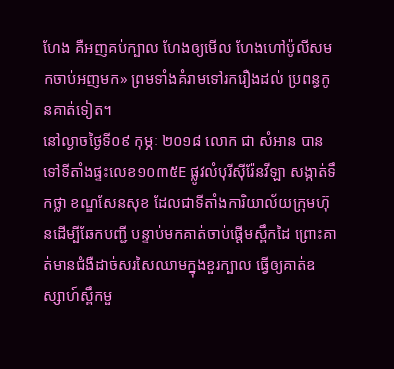ហែង គឺអញគប់ក្បាល ហែងឲ្យមើល ហែងហៅប៉ូលីសមកចាប់អញមក» ព្រមទាំងគំរាមទៅរករឿងដល់ ប្រពន្ធកូនគាត់ទៀត។
នៅល្ងាចថ្ងៃទី០៩ កុម្ភៈ ២០១៨ លោក ជា សំអាន បានទៅទីតាំងផ្ទះលេខ១០៣៥E ផ្លូវលំបុរីស៊ីរ៉ែនវីឡា សង្កាត់ទឹកថ្លា ខណ្ឌសែនសុខ ដែលជាទីតាំងការិយាល័យក្រុមហ៊ុនដើម្បីឆែកបញ្ជី បន្ទាប់មកគាត់ចាប់ផ្ដើមស្ពឹកដៃ ព្រោះគាត់មានជំងឺដាច់សរសៃឈាមក្នុងខួរក្បាល ធ្វើឲ្យគាត់ឧស្សាហ៍ស្ពឹកមួ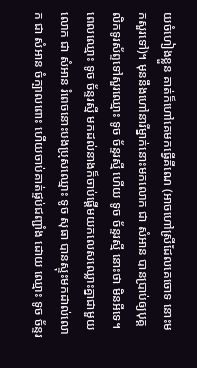យចំហៀងខ្លួន គាត់ក៏ហៅគេមកធ្វើគីណេ (អាចហៅស្រីដែលគេចោទ នោះមកសួរទៅ)។ មុននឹងហៅនារីម្នាក់នោះមកលោក ជា សំអាន បានប្រាប់ឲ្យបុគ្គលិកទូរស័ព្ទទៅសួរឈ្មោះ ទូច ច័ន្ទរស្មី ហើយ ទូច ច័ន្ទរស្មី នោះថា មិនអីទេ។ ពេលឈ្មោះ ទូច ច័ន្ទរស្មី មកដល់នាងក៏ចាប់ផ្ដើមយកលេសឈ្លោះគ្នាជាមួយលោក ជា សំអាន រំពេចនោះបងប្រុសឈ្មោះ ទូច សុធា បានស្ទុះមកដាល់លោក ជា សំអាន ចំក្បាលពោះ ហើយចាប់គាត់ផ្ទប់ជញ្ជាំង ដោយ ឈ្មោះ ទូច ច័ន្ទរ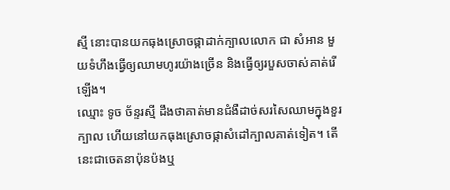ស្មី នោះបានយកធុងស្រោចផ្កាដាក់ក្បាលលោក ជា សំអាន មួយទំហឹងធ្វើឲ្យឈាមហូរយ៉ាងច្រើន និងធ្វើឲ្យរបួសចាស់គាត់រើឡើង។
ឈ្មោះ ទូច ច័ន្ទរស្មី ដឹងថាគាត់មានជំងឺដាច់សរសៃឈាមក្នុងខួរក្បាល ហើយនៅយកធុងស្រោចផ្កាសំដៅក្បាលគាត់ទៀត។ តើនេះជាចេតនាប៉ុនប៉ងឬ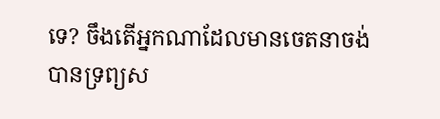ទេ? ចឹងតើអ្នកណាដែលមានចេតនាចង់ បានទ្រព្យស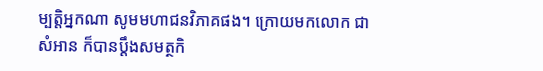ម្បត្តិអ្នកណា សូមមហាជនវិភាគផង។ ក្រោយមកលោក ជា សំអាន ក៏បានប្ដឹងសមត្ថកិ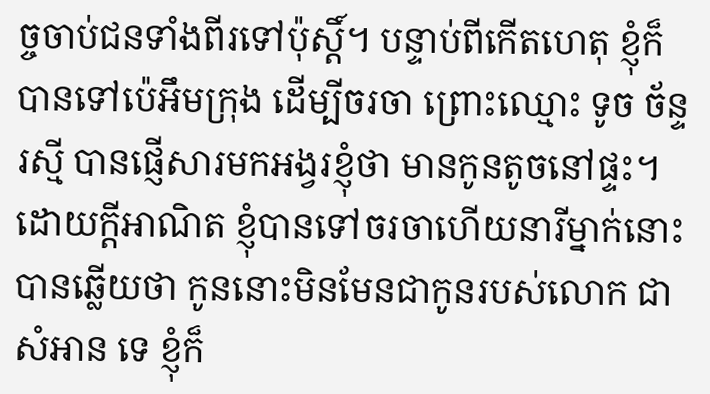ច្ចចាប់ជនទាំងពីរទៅប៉ុស្ដិ៍។ បន្ទាប់ពីកើតហេតុ ខ្ញុំក៏បានទៅប៉េអឹមក្រុង ដើម្បីចរចា ព្រោះឈ្មោះ ទូច ច័ន្ទរស្មី បានផ្ញើសារមកអង្វរខ្ញុំថា មានកូនតូចនៅផ្ទះ។ ដោយក្ដីអាណិត ខ្ញុំបានទៅចរចាហើយនារីម្នាក់នោះបានឆ្លើយថា កូននោះមិនមែនជាកូនរបស់លោក ជា សំអាន ទេ ខ្ញុំក៏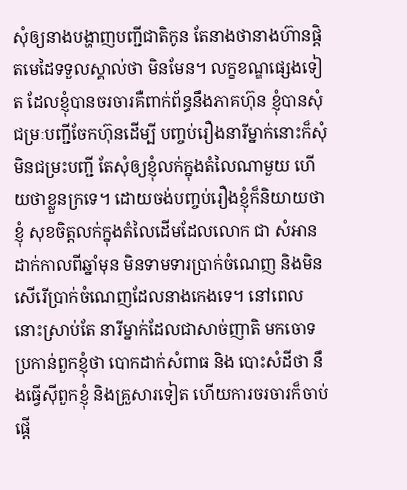សុំឲ្យនាងបង្ហាញបញ្ជីជាតិកូន តែនាងថានាងហ៊ានផ្តិតមេដៃទទួលស្គាល់ថា មិនមែន។ លក្ខខណ្ឌផ្សេងទៀត ដែលខ្ញុំបានចរចារគឺពាក់ព័ន្ធនឹងភាគហ៊ុន ខ្ញុំបានសុំជម្រៈបញ្ជីចែកហ៊ុនដើម្បី បញ្ចប់រឿងនារីម្នាក់នោះក៏សុំមិនជម្រះបញ្ជី តែសុំឲ្យខ្ញុំលក់ក្នុងតំលៃណាមួយ ហើយថាខ្លួនក្រទេ។ ដោយចង់បញ្ចប់រឿងខ្ញុំក៏និយាយថាខ្ញុំ សុខចិត្តលក់ក្នុងតំលៃដើមដែលលោក ជា សំអាន ដាក់កាលពីឆ្នាំមុន មិនទាមទារប្រាក់ចំណេញ និងមិនសើរើប្រាក់ចំណេញដែលនាងកេងទេ។ នៅពេលនោះស្រាប់តែ នារីម្នាក់ដែលជាសាច់ញាតិ មកចោទប្រកាន់ពួកខ្ញុំថា បោកដាក់សំពាធ និង បោះសំដីថា នឹងធ្វើស៊ីពួកខ្ញុំ និងគ្រួសារទៀត ហើយការចរចារក៏ចាប់ផ្ដើ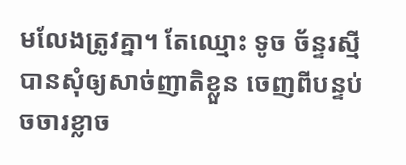មលែងត្រូវគ្នា។ តែឈ្មោះ ទូច ច័ន្ទរស្មី បានសុំឲ្យសាច់ញាតិខ្លួន ចេញពីបន្ទប់ចចារខ្លាច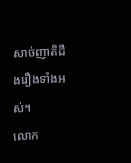សាច់ញាតិដឹងរឿងទាំងអស់។
លោក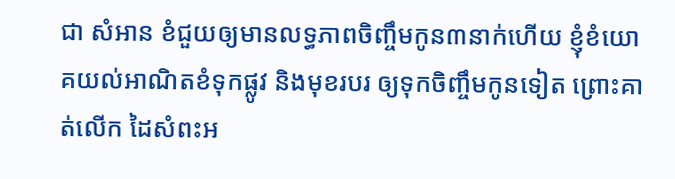ជា សំអាន ខំជួយឲ្យមានលទ្ធភាពចិញ្ចឹមកូន៣នាក់ហើយ ខ្ញុំខំយោគយល់អាណិតខំទុកផ្លូវ និងមុខរបរ ឲ្យទុកចិញ្ចឹមកូនទៀត ព្រោះគាត់លើក ដៃសំពះអ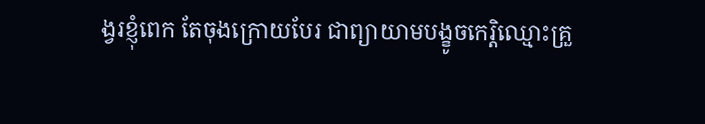ង្វរខ្ញុំពេក តែចុងក្រោយបែរ ជាព្យាយាមបង្ខូចកេរិ្តឈ្មោះគ្រួ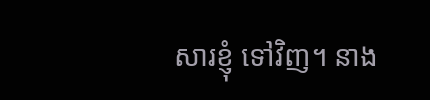សារខ្ញុំ ទៅវិញ។ នាង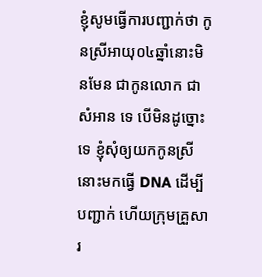ខ្ញុំសូមធ្វើការបញ្ជាក់ថា កូនស្រីអាយុ០៤ឆ្នាំនោះមិនមែន ជាកូនលោក ជា សំអាន ទេ បើមិនដូច្នោះទេ ខ្ញុំសុំឲ្យយកកូនស្រីនោះមកធ្វើ DNA ដើម្បីបញ្ជាក់ ហើយក្រុមគ្រួសារ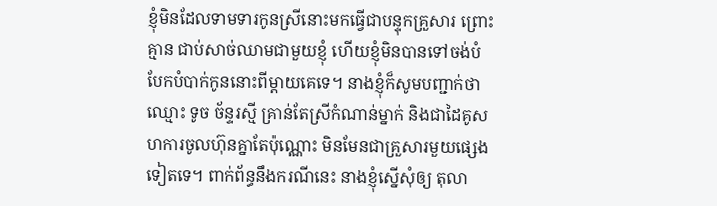ខ្ញុំមិនដែលទាមទារកូនស្រីនោះមកធ្វើជាបន្ទុកគ្រួសារ ព្រោះគ្មាន ជាប់សាច់ឈាមជាមួយខ្ញុំ ហើយខ្ញុំមិនបានទៅចង់បំបែកបំបាក់កូននោះពីម្ដាយគេទេ។ នាងខ្ញុំក៏សូមបញ្ជាក់ថា ឈ្មោះ ទូច ច័ន្ទរស្មី គ្រាន់តែស្រីកំណាន់ម្នាក់ និងជាដៃគូសហការចូលហ៊ុនគ្នាតែប៉ុណ្ណោះ មិនមែនជាគ្រួសារមួយផ្សេងទៀតទេ។ ពាក់ព័ន្ធនឹងករណីនេះ នាងខ្ញុំស្នើសុំឲ្យ តុលា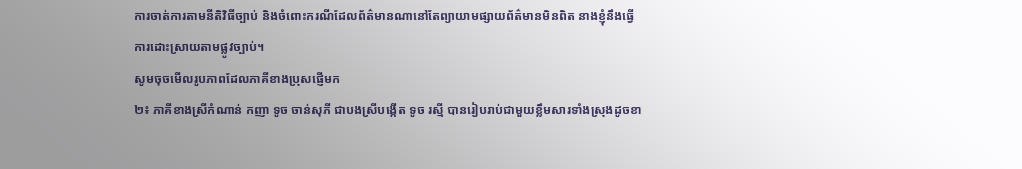ការចាត់ការតាមនីតិវិធីច្បាប់ និងចំពោះករណីដែលព័ត៌មានណានៅតែព្យាយាមផ្សាយព័ត៌មានមិនពិត នាងខ្ញុំនឹងធ្វើការដោះស្រាយតាមផ្លូវច្បាប់។
សូមចុចមើលរូបភាពដែលភាគីខាងប្រុសផ្ញើមក
២៖ ភាគីខាងស្រីកំណាន់ កញា ទូច ចាន់សុភី ជាបងស្រីបង្កើត ទូច រស្មី បានរៀបរាប់ជាមួយខ្លឹមសារទាំងស្រុងដូចខា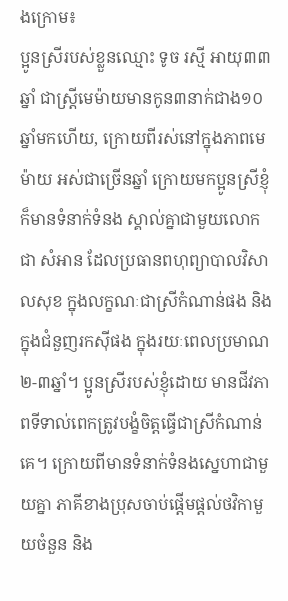ងក្រោម៖
ប្អូនស្រីរបស់ខ្លួនឈ្មោះ ទូច រស្មី អាយុ៣៣ឆ្នាំ ជាស្រ្តីមេម៉ាយមានកូន៣នាក់ជាង១០ឆ្នាំមកហើយ, ក្រោយពីរស់នៅក្នុងភាពមេម៉ាយ អស់ជាច្រើនឆ្នាំ ក្រោយមកប្អូនស្រីខ្ញុំ ក៏មានទំនាក់ទំនង ស្គាល់គ្នាជាមួយលោក ជា សំអាន ដែលប្រធានពហុព្យាបាលវិសាលសុខ ក្នុងលក្ខណៈជាស្រីកំណាន់ផង និងក្នុងជំនួញរកស៊ីផង ក្នុងរយៈពេលប្រមាណ២-៣ឆ្នាំ។ ប្អូនស្រីរបស់ខ្ញុំដោយ មានជីវភាពទីទាល់ពេកត្រូវបង្ខំចិត្តធ្វើជាស្រីកំណាន់គេ។ ក្រោយពីមានទំនាក់ទំនងស្នេហាជាមួយគ្នា ភាគីខាងប្រុសចាប់ផ្តើមផ្តល់ថវិកាមួយចំនួន និង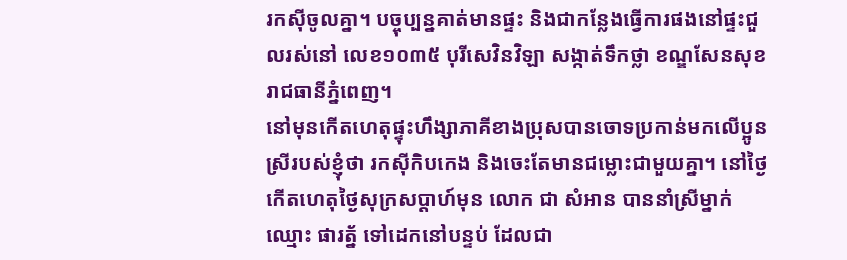រកស៊ីចូលគ្នា។ បច្ចុប្បន្នគាត់មានផ្ទះ និងជាកន្លែងធ្វើការផងនៅផ្ទះជួលរស់នៅ លេខ១០៣៥ បុរីសេវិនវិឡា សង្កាត់ទឹកថ្លា ខណ្ឌសែនសុខ រាជធានីភ្នំពេញ។
នៅមុនកើតហេតុផ្ទុះហឹង្សាភាគីខាងប្រុសបានចោទប្រកាន់មកលើប្អូនស្រីរបស់ខ្ញុំថា រកស៊ីកិបកេង និងចេះតែមានជម្លោះជាមួយគ្នា។ នៅថ្ងៃកើតហេតុថ្ងៃសុក្រសប្តាហ៍មុន លោក ជា សំអាន បាននាំស្រីម្នាក់ឈ្មោះ ផារត័្ន ទៅដេកនៅបន្ទប់ ដែលជា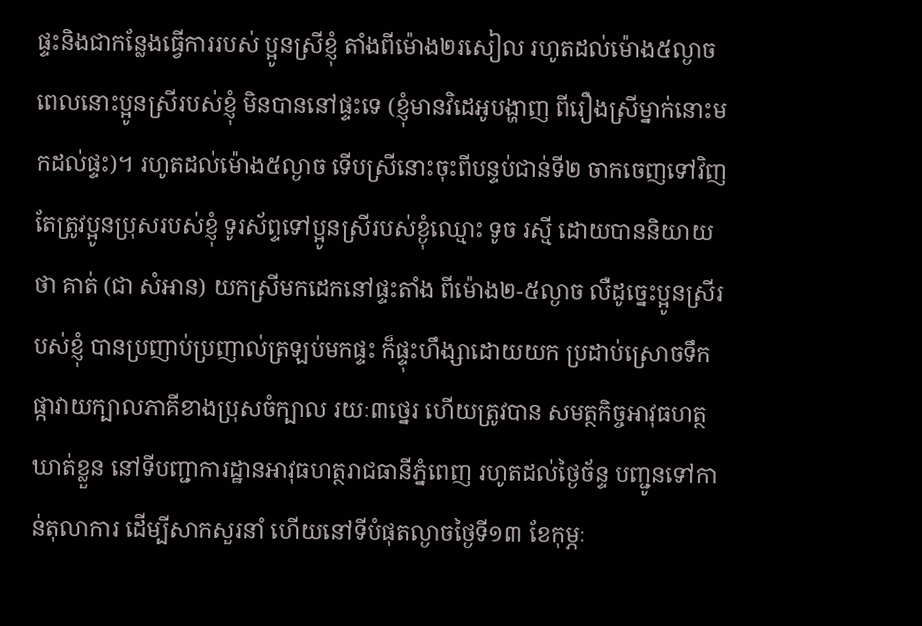ផ្ទះនិងជាកន្លែងធ្វើការរបស់ ប្អូនស្រីខ្ញុំ តាំងពីម៉ោង២រសៀល រហូតដល់ម៉ោង៥ល្ងាច ពេលនោះប្អូនស្រីរបស់ខ្ញុំ មិនបាននៅផ្ទះទេ (ខ្ញុំមានវិដេអូបង្ហាញ ពីរឿងស្រីម្នាក់នោះមកដល់ផ្ទះ)។ រហូតដល់ម៉ោង៥ល្ងាច ទើបស្រីនោះចុះពីបន្ទប់ជាន់ទី២ ចាកចេញទៅវិញ តែត្រូវប្អូនប្រុសរបស់ខ្ញុំ ទូរស័ព្ទទៅប្អូនស្រីរបស់ខ្ងុំឈ្មោះ ទូច រស្មី ដោយបាននិយាយថា គាត់ (ជា សំអាន) យកស្រីមកដេកនៅផ្ទះតាំង ពីម៉ោង២-៥ល្ងាច លឺដូច្នេះប្អូនស្រីរបស់ខ្ញុំ បានប្រញាប់ប្រញាល់ត្រឡប់មកផ្ទះ ក៏ផ្ទុះហឹង្សាដោយយក ប្រដាប់ស្រោចទឹកផ្កាវាយក្បាលភាគីខាងប្រុសចំក្បាល រយៈ៣ថ្នេរ ហើយត្រូវបាន សមត្ថកិច្ចអាវុធហត្ថឃាត់ខ្លួន នៅទីបញ្ជាការដ្ឋានអាវុធហត្ថរាជធានីភ្នំពេញ រហូតដល់ថ្ងៃច័ន្ទ បញ្ជូនទៅកាន់តុលាការ ដើម្បីសាកសួរនាំ ហើយនៅទីបំផុតល្ងាចថ្ងៃទី១៣ ខែកុម្ភៈ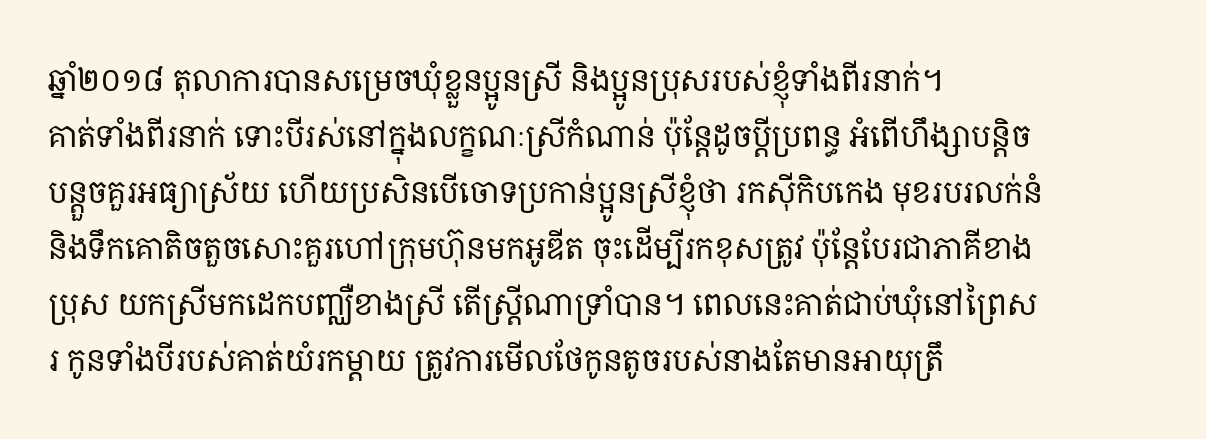ឆ្នាំ២០១៨ តុលាការបានសម្រេចឃុំខ្លួនប្អូនស្រី និងប្អូនប្រុសរបស់ខ្ញុំទាំងពីរនាក់។
គាត់ទាំងពីរនាក់ ទោះបីរស់នៅក្នុងលក្ខណៈស្រីកំណាន់ ប៉ុន្តែដូចប្តីប្រពន្ធ អំពើហឹង្សាបន្តិចបន្តួចគួរអធ្យាស្រ័យ ហើយប្រសិនបើចោទប្រកាន់ប្អូនស្រីខ្ញុំថា រកស៊ីកិបកេង មុខរបរលក់នំ និងទឹកគោតិចតួចសោះគួរហៅក្រុមហ៊ុនមកអូឌីត ចុះដើម្បីរកខុសត្រូវ ប៉ុន្តែបែរជាភាគីខាងប្រុស យកស្រីមកដេកបញ្ឈឺខាងស្រី តើស្រ្តីណាទ្រាំបាន។ ពេលនេះគាត់ជាប់ឃុំនៅព្រៃសរ កូនទាំងបីរបស់គាត់យំរកម្តាយ ត្រូវការមើលថែកូនតូចរបស់នាងតែមានអាយុត្រឹ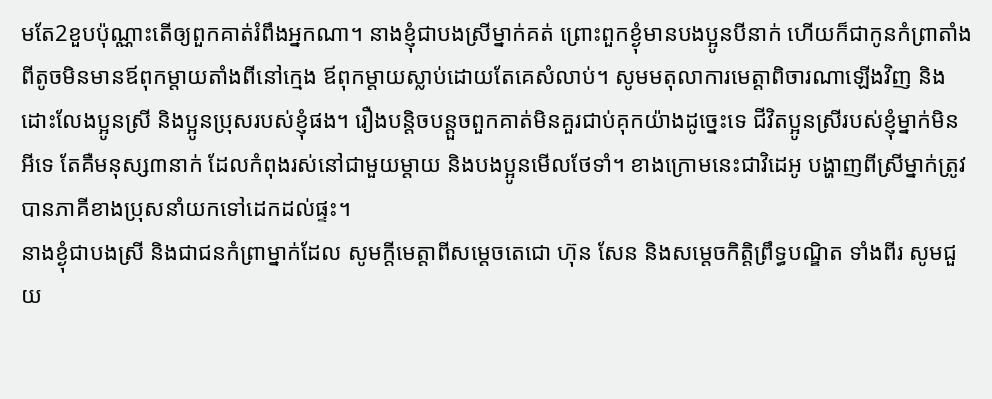មតែ2ខួបប៉ុណ្ណាះតើឲ្យពួកគាត់រំពឹងអ្នកណា។ នាងខ្ញុំជាបងស្រីម្នាក់គត់ ព្រោះពួកខ្ងុំមានបងប្អូនបីនាក់ ហើយក៏ជាកូនកំព្រាតាំងពីតូចមិនមានឪពុកម្តាយតាំងពីនៅក្មេង ឪពុកម្តាយស្លាប់ដោយតែគេសំលាប់។ សូមមតុលាការមេត្តាពិចារណាឡើងវិញ និងដោះលែងប្អូនស្រី និងប្អូនប្រុសរបស់ខ្ញុំផង។ រឿងបន្តិចបន្តួចពួកគាត់មិនគួរជាប់គុកយ៉ាងដូច្នេះទេ ជីវិតប្អូនស្រីរបស់ខ្ញុំម្នាក់មិនអីទេ តែគឺមនុស្ស៣នាក់ ដែលកំពុងរស់នៅជាមួយម្តាយ និងបងប្អូនមើលថែទាំ។ ខាងក្រោមនេះជាវិដេអូ បង្ហាញពីស្រីម្នាក់ត្រូវបានភាគីខាងប្រុសនាំយកទៅដេកដល់ផ្ទះ។
នាងខ្ងុំជាបងស្រី និងជាជនកំព្រាម្នាក់ដែល សូមក្តីមេត្តាពីសម្តេចតេជោ ហ៊ុន សែន និងសម្តេចកិត្តិព្រឹទ្ធបណ្ឌិត ទាំងពីរ សូមជួយ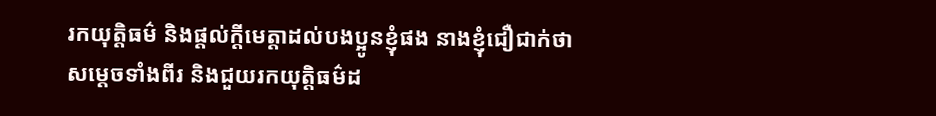រកយុត្តិធម៌ និងផ្តល់ក្តីមេត្តាដល់បងប្អូនខ្ញុំផង នាងខ្ញុំជឿជាក់ថា សម្តេចទាំងពីរ និងជួយរកយុត្តិធម៌ដ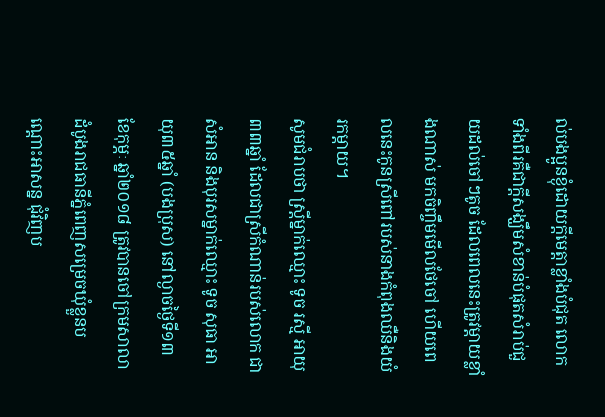ល់បងប្អូនខ្ងុំដោយក្តីមេត្តាខ្លាំងបំជុត លោកទាំងពីរគឺជាក្តីសង្ឃឹមសំខាន់បំផុតសំរាប់ជួយដល់ចៅៗតូច ដែលពេលនេះត្រូវម្តាយខ្លាំងណាស់ មកចិញ្ចឹមមើលថែចៅ ហើយពេលនេះកូនស្រីពៅរបស់នាងកំពុងឈឺនិងយំរកម្តាយ។
សូមជំរាបថា ស្រ្តីម្នាក់ឈ្មោះ ទូច រស្មី អាយុ៣៣ឆ្នាំ ដែលជាស្រីកំណាន់របស់លោក ជា សំអាន និងបុរសម្នាក់ឈ្មោះ ទូច សុធា អាយុ៣៥ឆ្នាំ (បងប្រុស) នៅល្ងាចថ្ងៃទី១៣ ខែកុម្ភៈ ឆ្នាំ២០១៨ ត្រូវបានចៅក្រមសាលាដំបូងរាជធានីភ្នំពេញសម្រេចឃុំខ្លួនបណ្តោះអាសន្ន ជុំវិញប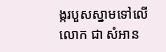ង្ករបួសស្នាមទៅលើលោក ជា សំអាន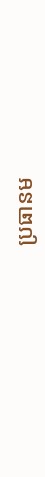ប្រធានម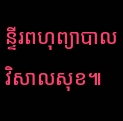ន្ទីរពហុព្យាបាលវិសាលសុខ៕